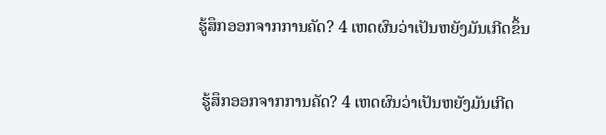ຮູ້ສຶກອອກຈາກການຄັດ? 4 ເຫດຜົນວ່າເປັນຫຍັງມັນເກີດຂຶ້ນ

 ຮູ້ສຶກອອກຈາກການຄັດ? 4 ເຫດຜົນວ່າເປັນຫຍັງມັນເກີດ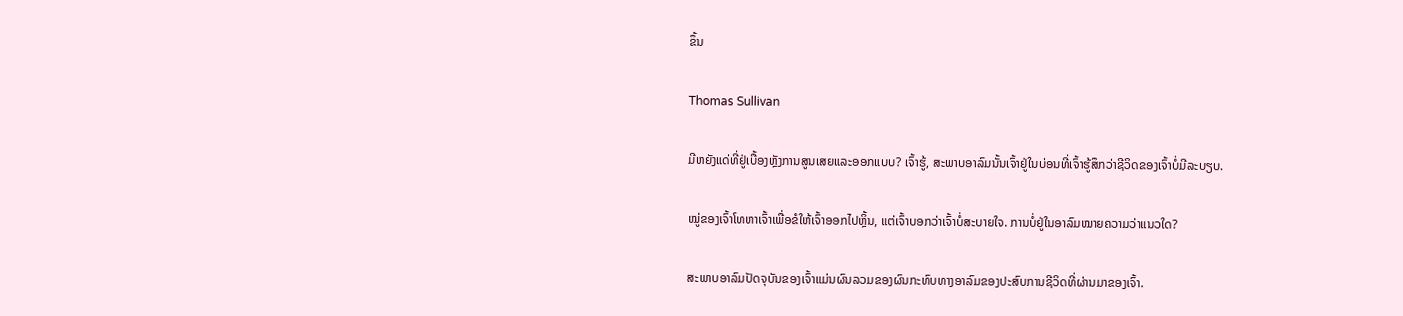ຂຶ້ນ

Thomas Sullivan

ມີຫຍັງແດ່ທີ່ຢູ່ເບື້ອງຫຼັງການສູນເສຍແລະອອກແບບ? ເຈົ້າຮູ້, ສະພາບອາລົມນັ້ນເຈົ້າຢູ່ໃນບ່ອນທີ່ເຈົ້າຮູ້ສຶກວ່າຊີວິດຂອງເຈົ້າບໍ່ມີລະບຽບ.

ໝູ່ຂອງເຈົ້າໂທຫາເຈົ້າເພື່ອຂໍໃຫ້ເຈົ້າອອກໄປຫຼິ້ນ, ແຕ່ເຈົ້າບອກວ່າເຈົ້າບໍ່ສະບາຍໃຈ. ການບໍ່ຢູ່ໃນອາລົມໝາຍຄວາມວ່າແນວໃດ?

ສະພາບອາລົມປັດຈຸບັນຂອງເຈົ້າແມ່ນຜົນລວມຂອງຜົນກະທົບທາງອາລົມຂອງປະສົບການຊີວິດທີ່ຜ່ານມາຂອງເຈົ້າ.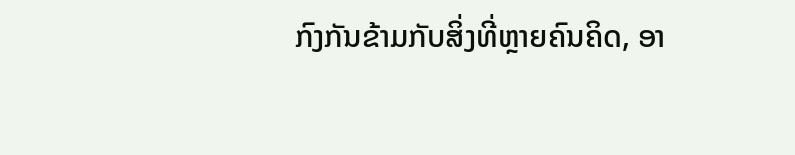ກົງກັນຂ້າມກັບສິ່ງທີ່ຫຼາຍຄົນຄິດ, ອາ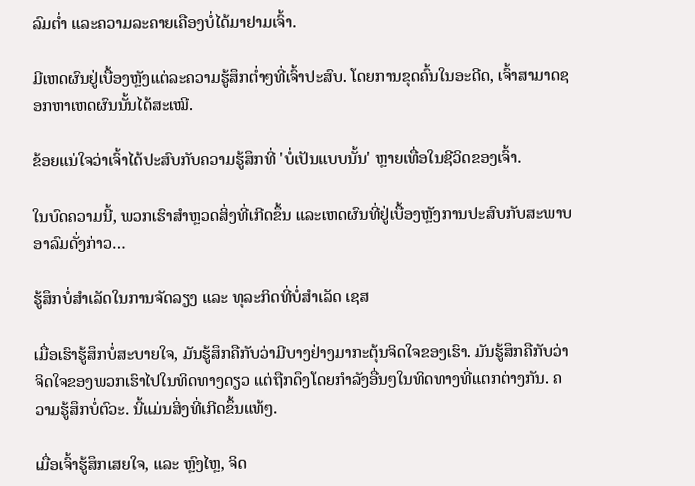ລົມຕໍ່າ ແລະຄວາມລະຄາຍເຄືອງບໍ່ໄດ້ມາຢາມເຈົ້າ.

ມີເຫດຜົນຢູ່ເບື້ອງຫຼັງແຕ່ລະຄວາມຮູ້ສຶກຕໍ່າໆທີ່ເຈົ້າປະສົບ. ໂດຍການຂຸດຄົ້ນໃນອະດີດ, ເຈົ້າສາມາດຊອກຫາເຫດຜົນນັ້ນໄດ້ສະເໝີ.

ຂ້ອຍແນ່ໃຈວ່າເຈົ້າໄດ້ປະສົບກັບຄວາມຮູ້ສຶກທີ່ 'ບໍ່ເປັນແບບນັ້ນ' ຫຼາຍເທື່ອໃນຊີວິດຂອງເຈົ້າ.

ໃນບົດຄວາມນີ້, ພວກເຮົາສຳຫຼວດສິ່ງທີ່ເກີດຂຶ້ນ ແລະເຫດຜົນທີ່ຢູ່ເບື້ອງຫຼັງການປະສົບກັບສະພາບອາລົມດັ່ງກ່າວ…

ຮູ້ສຶກບໍ່ສຳເລັດໃນການຈັດລຽງ ແລະ ທຸລະກິດທີ່ບໍ່ສຳເລັດ ເຊສ

ເມື່ອເຮົາຮູ້ສຶກບໍ່ສະບາຍໃຈ, ມັນຮູ້ສຶກຄືກັບວ່າມີບາງຢ່າງມາກະຕຸ້ນຈິດໃຈຂອງເຮົາ. ມັນຮູ້ສຶກຄືກັບວ່າຈິດໃຈຂອງພວກເຮົາໄປໃນທິດທາງດຽວ ແຕ່ຖືກດຶງໂດຍກໍາລັງອື່ນໆໃນທິດທາງທີ່ແຕກຕ່າງກັນ. ຄວາມຮູ້ສຶກບໍ່ຕົວະ. ນີ້ແມ່ນສິ່ງທີ່ເກີດຂຶ້ນແທ້ໆ.

ເມື່ອເຈົ້າຮູ້ສຶກເສຍໃຈ, ແລະ ຫຼົງໄຫຼ, ຈິດ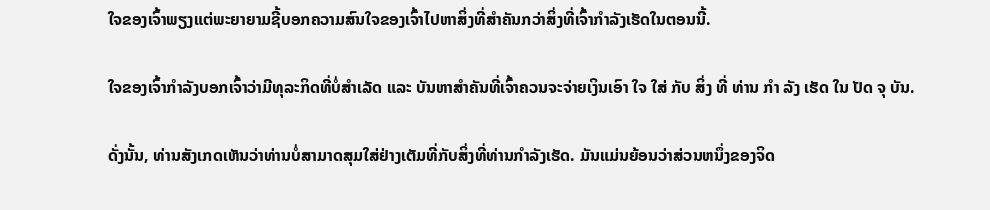ໃຈຂອງເຈົ້າພຽງແຕ່ພະຍາຍາມຊີ້ບອກຄວາມສົນໃຈຂອງເຈົ້າໄປຫາສິ່ງທີ່ສຳຄັນກວ່າສິ່ງທີ່ເຈົ້າກຳລັງເຮັດໃນຕອນນີ້.

ໃຈຂອງເຈົ້າກຳລັງບອກເຈົ້າວ່າມີທຸລະກິດທີ່ບໍ່ສຳເລັດ ແລະ ບັນຫາສຳຄັນທີ່ເຈົ້າຄວນຈະຈ່າຍເງິນເອົາ ໃຈ ໃສ່ ກັບ ສິ່ງ ທີ່ ທ່ານ ກໍາ ລັງ ເຮັດ ໃນ ປັດ ຈຸ ບັນ.

ດັ່ງນັ້ນ, ທ່ານສັງເກດເຫັນວ່າທ່ານບໍ່ສາມາດສຸມໃສ່ຢ່າງເຕັມທີ່ກັບສິ່ງທີ່ທ່ານກໍາລັງເຮັດ. ມັນແມ່ນຍ້ອນວ່າສ່ວນຫນຶ່ງຂອງຈິດ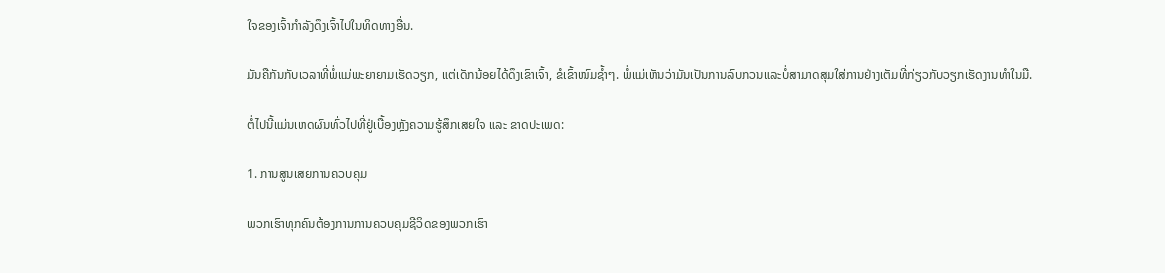ໃຈຂອງເຈົ້າກໍາລັງດຶງເຈົ້າໄປໃນທິດທາງອື່ນ.

ມັນຄືກັນກັບເວລາທີ່ພໍ່ແມ່ພະຍາຍາມເຮັດວຽກ, ແຕ່ເດັກນ້ອຍໄດ້ດຶງເຂົາເຈົ້າ, ຂໍເຂົ້າໜົມຊ້ຳໆ. ພໍ່ແມ່ເຫັນວ່າມັນເປັນການລົບກວນແລະບໍ່ສາມາດສຸມໃສ່ການຢ່າງເຕັມທີ່ກ່ຽວກັບວຽກເຮັດງານທໍາໃນມື.

ຕໍ່ໄປນີ້ແມ່ນເຫດຜົນທົ່ວໄປທີ່ຢູ່ເບື້ອງຫຼັງຄວາມຮູ້ສຶກເສຍໃຈ ແລະ ຂາດປະເພດ:

1. ການສູນເສຍການຄວບຄຸມ

ພວກເຮົາທຸກຄົນຕ້ອງການການຄວບຄຸມຊີວິດຂອງພວກເຮົາ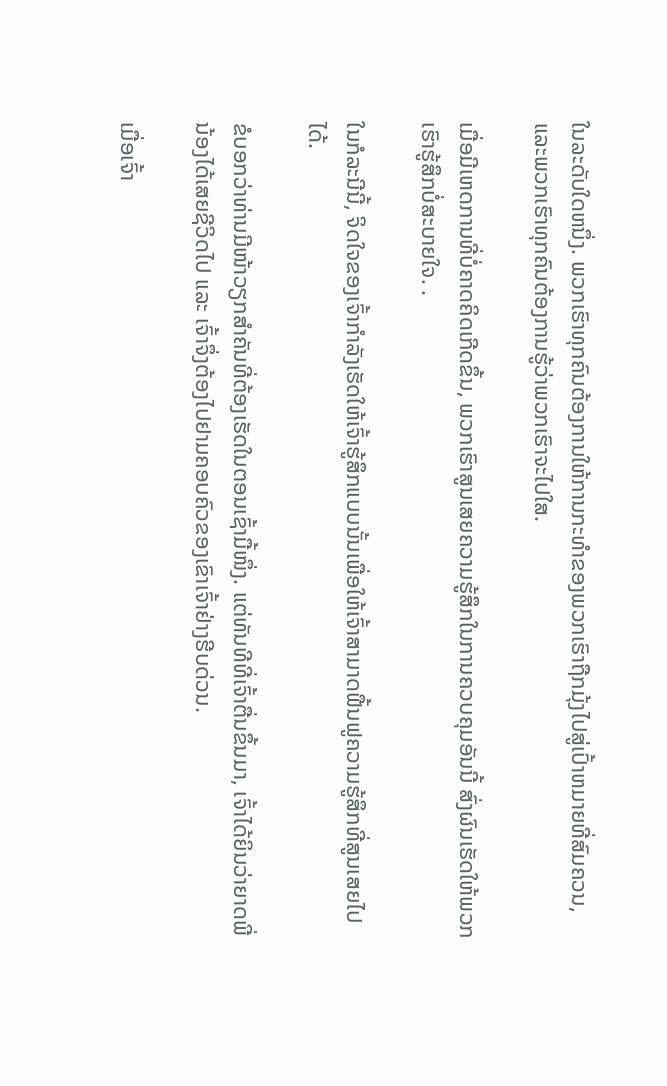ໃນລະດັບໃດຫນຶ່ງ. ພວກເຮົາທຸກຄົນຕ້ອງການໃຫ້ການກະທໍາຂອງພວກເຮົາຖືກມຸ້ງໄປສູ່ເປົ້າຫມາຍທີ່ສົມຄວນ, ແລະພວກເຮົາທຸກຄົນຕ້ອງການຮູ້ວ່າພວກເຮົາຈະໄປໃສ.

ເມື່ອມີເຫດການທີ່ບໍ່ຄາດຄິດເກີດຂຶ້ນ, ພວກເຮົາສູນເສຍຄວາມຮູ້ສຶກໃນການຄວບຄຸມອັນນີ້ ສົ່ງຜົນເຮັດໃຫ້ພວກເຮົາຮູ້ສຶກບໍ່ສະບາຍໃຈ. .

ໃນກໍລະນີນີ້, ຈິດໃຈຂອງເຈົ້າກຳລັງເຮັດໃຫ້ເຈົ້າຮູ້ສຶກແບບນັ້ນເພື່ອໃຫ້ເຈົ້າສາມາດຟື້ນຟູຄວາມຮູ້ສຶກທີ່ສູນເສຍໄປໄດ້.

ຂໍບອກວ່າທ່ານມີໜ້າວຽກສຳຄັນທີ່ຕ້ອງເຮັດໃນຕອນເຊົ້າມື້ໜຶ່ງ. ແຕ່ທັນທີທີ່ເຈົ້າຕື່ນຂຶ້ນມາ, ເຈົ້າໄດ້ຍິນວ່າຍາດພີ່ນ້ອງໄດ້ເສຍຊີວິດໄປ ແລະ ເຈົ້າຈຶ່ງຕ້ອງໄປຢາມຄອບຄົວຂອງເຂົາເຈົ້າຢ່າງຮີບດ່ວນ.

ເມື່ອເຈົ້າ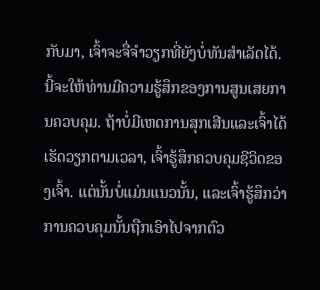ກັບມາ, ເຈົ້າຈະຈື່ຈຳວຽກທີ່ຍັງບໍ່ທັນສຳເລັດໄດ້. ນີ້ຈະໃຫ້ທ່ານມີຄວາມຮູ້ສຶກຂອງການສູນເສຍການຄວບຄຸມ. ຖ້າບໍ່ມີເຫດການສຸກເສີນແລະເຈົ້າໄດ້ເຮັດວຽກຕາມເວລາ, ເຈົ້າຮູ້ສຶກຄວບຄຸມຊີວິດຂອງເຈົ້າ. ແຕ່ນັ້ນບໍ່ແມ່ນແນວນັ້ນ, ແລະເຈົ້າຮູ້ສຶກວ່າການຄວບຄຸມນັ້ນຖືກເອົາໄປຈາກຕົວ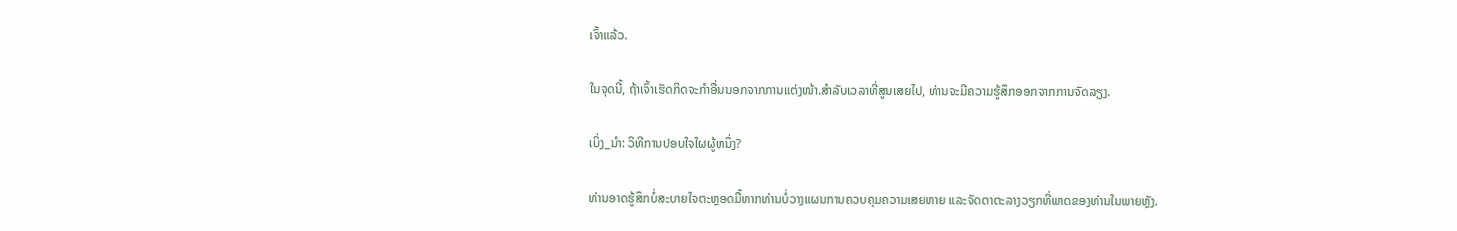ເຈົ້າແລ້ວ.

ໃນຈຸດນີ້, ຖ້າເຈົ້າເຮັດກິດຈະກຳອື່ນນອກຈາກການແຕ່ງໜ້າ.ສໍາລັບເວລາທີ່ສູນເສຍໄປ, ທ່ານຈະມີຄວາມຮູ້ສຶກອອກຈາກການຈັດລຽງ.

ເບິ່ງ_ນຳ: ວິທີການປອບໃຈໃຜຜູ້ຫນຶ່ງ?

ທ່ານອາດຮູ້ສຶກບໍ່ສະບາຍໃຈຕະຫຼອດມື້ຫາກທ່ານບໍ່ວາງແຜນການຄວບຄຸມຄວາມເສຍຫາຍ ແລະຈັດຕາຕະລາງວຽກທີ່ພາດຂອງທ່ານໃນພາຍຫຼັງ.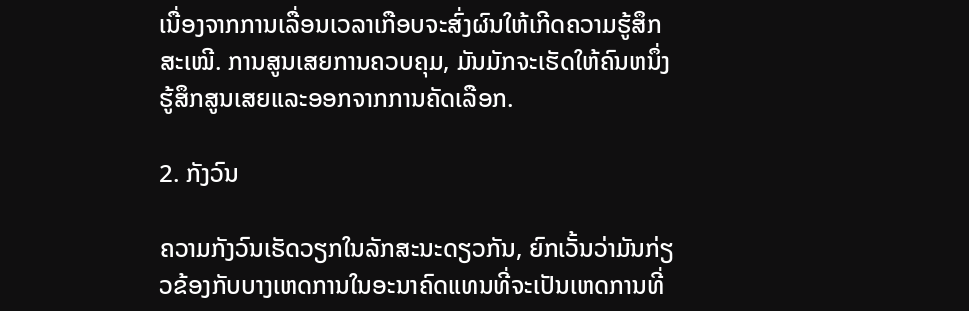ເນື່ອງຈາກການເລື່ອນເວລາເກືອບຈະສົ່ງຜົນໃຫ້ເກີດຄວາມຮູ້ສຶກສະເໝີ. ການສູນເສຍການຄວບຄຸມ, ມັນມັກຈະເຮັດໃຫ້ຄົນຫນຶ່ງຮູ້ສຶກສູນເສຍແລະອອກຈາກການຄັດເລືອກ.

2. ກັງວົນ

ຄວາມກັງວົນເຮັດວຽກໃນລັກສະນະດຽວກັນ, ຍົກເວັ້ນວ່າມັນກ່ຽວຂ້ອງກັບບາງເຫດການໃນອະນາຄົດແທນທີ່ຈະເປັນເຫດການທີ່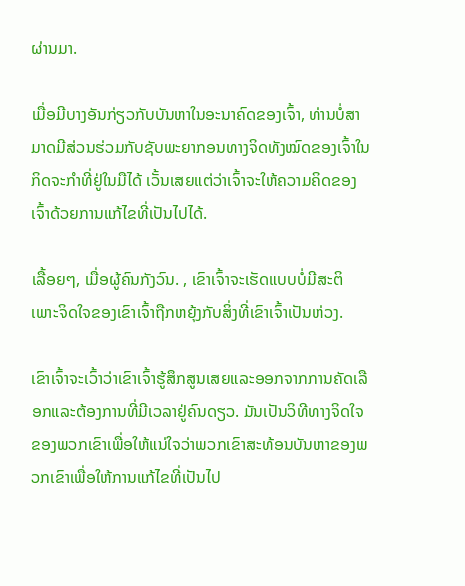ຜ່ານມາ.

ເມື່ອມີບາງອັນກ່ຽວກັບບັນຫາໃນອະນາຄົດຂອງເຈົ້າ, ທ່ານບໍ່ສາມາດມີສ່ວນຮ່ວມກັບຊັບພະຍາກອນທາງຈິດທັງໝົດຂອງເຈົ້າໃນກິດຈະກໍາທີ່ຢູ່ໃນມືໄດ້ ເວັ້ນເສຍແຕ່ວ່າເຈົ້າຈະໃຫ້ຄວາມຄິດຂອງເຈົ້າດ້ວຍການແກ້ໄຂທີ່ເປັນໄປໄດ້.

ເລື້ອຍໆ, ເມື່ອຜູ້ຄົນກັງວົນ. , ເຂົາເຈົ້າຈະເຮັດແບບບໍ່ມີສະຕິ ເພາະຈິດໃຈຂອງເຂົາເຈົ້າຖືກຫຍຸ້ງກັບສິ່ງທີ່ເຂົາເຈົ້າເປັນຫ່ວງ.

ເຂົາເຈົ້າຈະເວົ້າວ່າເຂົາເຈົ້າຮູ້ສຶກສູນເສຍແລະອອກຈາກການຄັດເລືອກແລະຕ້ອງການທີ່ມີເວລາຢູ່ຄົນດຽວ. ມັນເປັນວິທີທາງຈິດໃຈຂອງພວກເຂົາເພື່ອໃຫ້ແນ່ໃຈວ່າພວກເຂົາສະທ້ອນບັນຫາຂອງພວກເຂົາເພື່ອໃຫ້ການແກ້ໄຂທີ່ເປັນໄປ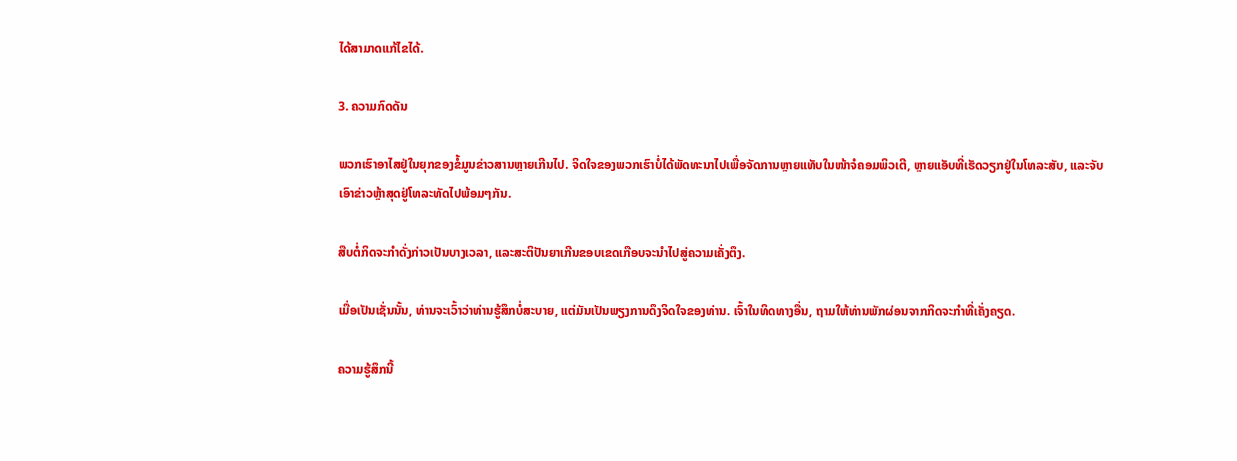ໄດ້ສາມາດແກ້ໄຂໄດ້.

3. ຄວາມກົດດັນ

ພວກເຮົາອາໄສຢູ່ໃນຍຸກຂອງຂໍ້ມູນຂ່າວສານຫຼາຍເກີນໄປ. ຈິດໃຈຂອງພວກເຮົາບໍ່ໄດ້ພັດທະນາໄປເພື່ອຈັດການຫຼາຍແທັບໃນໜ້າຈໍຄອມພິວເຕີ, ຫຼາຍແອັບທີ່ເຮັດວຽກຢູ່ໃນໂທລະສັບ, ແລະຈັບເອົາຂ່າວຫຼ້າສຸດຢູ່ໂທລະທັດໄປພ້ອມໆກັນ.

ສືບຕໍ່ກິດຈະກໍາດັ່ງກ່າວເປັນບາງເວລາ, ແລະສະຕິປັນຍາເກີນຂອບເຂດເກືອບຈະນໍາໄປສູ່ຄວາມເຄັ່ງຕຶງ.

ເມື່ອເປັນເຊັ່ນນັ້ນ, ທ່ານຈະເວົ້າວ່າທ່ານຮູ້ສຶກບໍ່ສະບາຍ, ແຕ່ມັນເປັນພຽງການດຶງຈິດໃຈຂອງທ່ານ. ເຈົ້າໃນທິດທາງອື່ນ, ຖາມໃຫ້ທ່ານພັກຜ່ອນຈາກກິດຈະກໍາທີ່ເຄັ່ງຄຽດ.

ຄວາມຮູ້ສຶກນີ້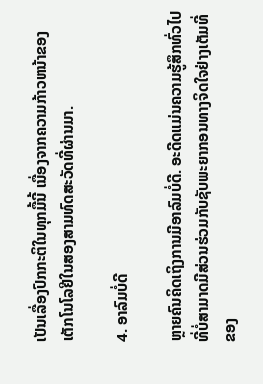ເປັນເລື່ອງປົກກະຕິໃນທຸກມື້ນີ້ ເນື່ອງຈາກຄວາມກ້າວຫນ້າຂອງເຕັກໂນໂລຢີໃນສອງສາມທົດສະວັດທີ່ຜ່ານມາ.

4. ອາລົມບໍ່ດີ

ຫຼາຍຄົນຄິດເຖິງການມີອາລົມບໍ່ດີ. ອະດີດແມ່ນຄວາມຮູ້ສຶກທົ່ວໄປທີ່ບໍ່ສາມາດມີສ່ວນຮ່ວມກັບຊັບພະຍາກອນທາງຈິດໃຈຢ່າງເຕັມທີ່ຂອງ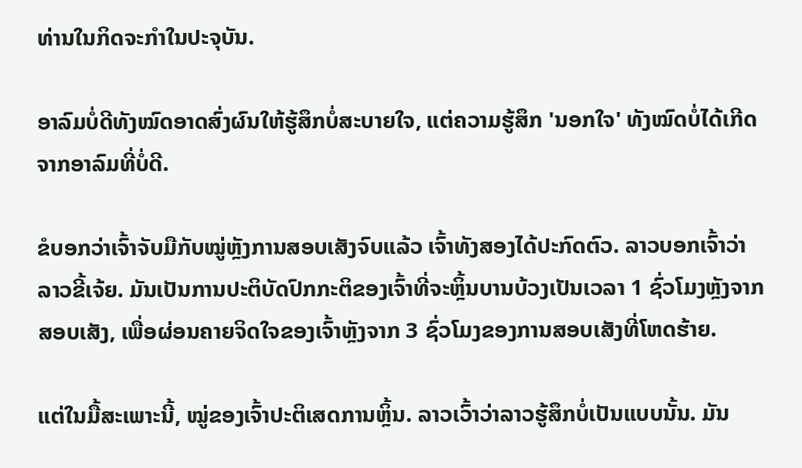ທ່ານໃນກິດຈະກໍາໃນປະຈຸບັນ.

ອາລົມບໍ່ດີທັງໝົດອາດສົ່ງຜົນໃຫ້ຮູ້ສຶກບໍ່ສະບາຍໃຈ, ແຕ່ຄວາມຮູ້ສຶກ 'ນອກໃຈ' ທັງໝົດບໍ່ໄດ້ເກີດຈາກອາລົມທີ່ບໍ່ດີ.

ຂໍບອກວ່າເຈົ້າຈັບມືກັບໝູ່ຫຼັງການສອບເສັງຈົບແລ້ວ ເຈົ້າທັງສອງໄດ້ປະກົດຕົວ. ລາວບອກເຈົ້າວ່າລາວຂີ້ເຈ້ຍ. ມັນເປັນການປະຕິບັດປົກກະຕິຂອງເຈົ້າທີ່ຈະຫຼິ້ນບານບ້ວງເປັນເວລາ 1 ຊົ່ວໂມງຫຼັງຈາກສອບເສັງ, ເພື່ອຜ່ອນຄາຍຈິດໃຈຂອງເຈົ້າຫຼັງຈາກ 3 ຊົ່ວໂມງຂອງການສອບເສັງທີ່ໂຫດຮ້າຍ.

ແຕ່ໃນມື້ສະເພາະນີ້, ໝູ່ຂອງເຈົ້າປະຕິເສດການຫຼິ້ນ. ລາວເວົ້າວ່າລາວຮູ້ສຶກບໍ່ເປັນແບບນັ້ນ. ມັນ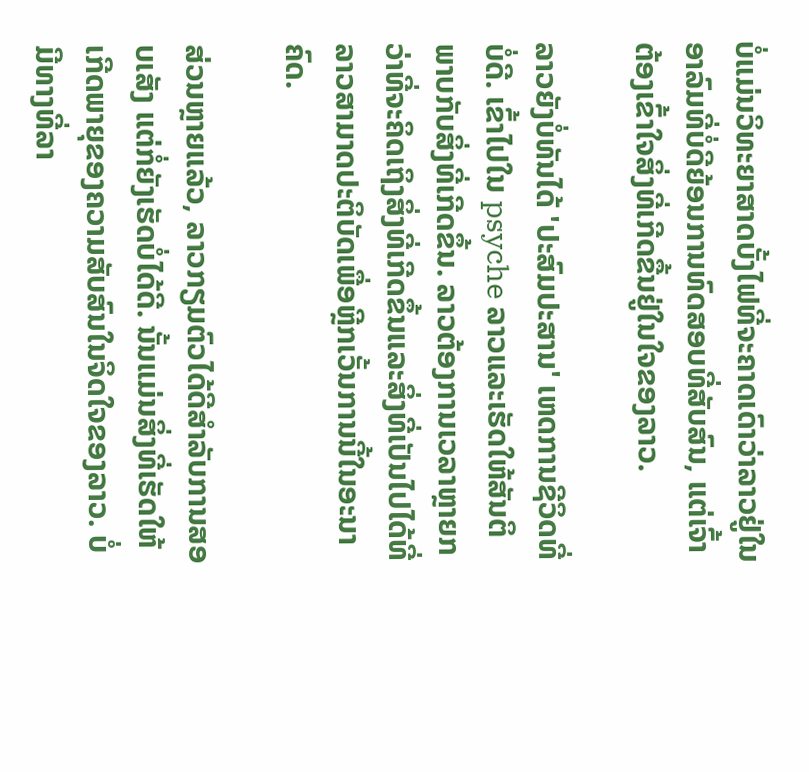ບໍ່ແມ່ນວິທະຍາສາດບັ້ງໄຟທີ່ຈະຄາດເດົາວ່າລາວຢູ່ໃນອາລົມທີ່ບໍ່ດີຍ້ອນການທົດສອບທີ່ສັບສົນ, ແຕ່ເຈົ້າຕ້ອງເຂົ້າໃຈສິ່ງທີ່ເກີດຂື້ນຢູ່ໃນໃຈຂອງລາວ.

ລາວຍັງບໍ່ທັນໄດ້ 'ປະສົມປະສານ' ເຫດການຊີວິດທີ່ບໍ່ດີ. ເຂົ້າໄປໃນ psyche ລາວແລະເຮັດໃຫ້ສັນຕິພາບກັບສິ່ງທີ່ເກີດຂຶ້ນ. ລາວຕ້ອງການເວລາຫຼາຍກວ່າທີ່ຈະຄິດເຖິງສິ່ງທີ່ເກີດຂຶ້ນແລະສິ່ງທີ່ເປັນໄປໄດ້ທີ່ລາວສາມາດປະຕິບັດເພື່ອຫຼີກເວັ້ນການນີ້ໃນອະນາຄົດ.

ສ່ວນຫຼາຍແລ້ວ, ລາວກຽມຕົວໄດ້ດີສຳລັບການສອບເສັງ ແຕ່ກໍ່ຍັງເຮັດບໍ່ໄດ້ດີ. ນັ້ນແມ່ນສິ່ງທີ່ເຮັດໃຫ້ເກີດພາຍຸຂອງຄວາມສັບສົນໃນຈິດໃຈຂອງລາວ. ບໍ່ມີທາງທີ່ລາ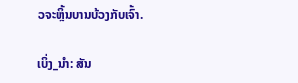ວຈະຫຼິ້ນບານບ້ວງກັບເຈົ້າ.

ເບິ່ງ_ນຳ: ສັນ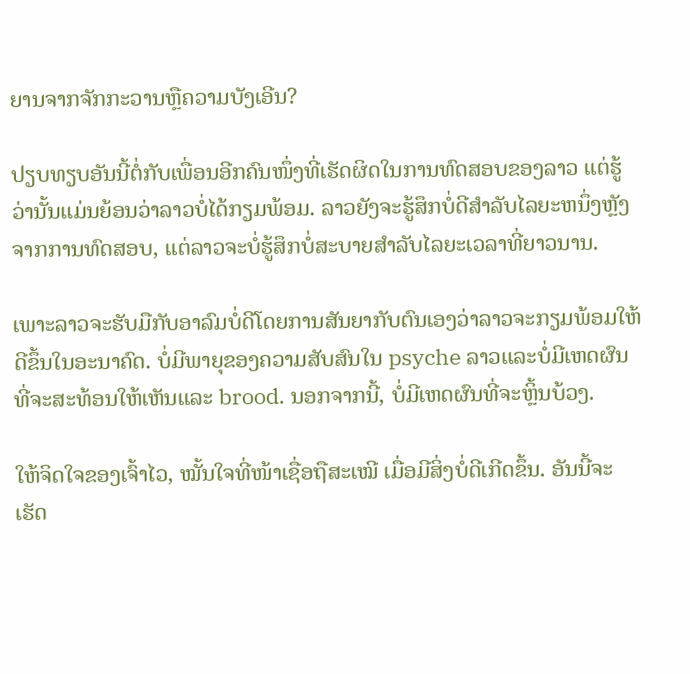ຍານຈາກຈັກກະວານຫຼືຄວາມບັງເອີນ?

ປຽບທຽບອັນນີ້ຕໍ່ກັບເພື່ອນອີກຄົນໜຶ່ງທີ່ເຮັດຜິດໃນການທົດສອບຂອງລາວ ແຕ່ຮູ້ວ່ານັ້ນແມ່ນຍ້ອນວ່າລາວບໍ່ໄດ້ກຽມພ້ອມ. ລາວຍັງຈະຮູ້ສຶກບໍ່ດີສໍາລັບໄລຍະຫນຶ່ງຫຼັງຈາກການທົດສອບ, ແຕ່ລາວຈະບໍ່ຮູ້ສຶກບໍ່ສະບາຍສໍາລັບໄລຍະເວລາທີ່ຍາວນານ.

ເພາະລາວຈະຮັບມືກັບອາລົມບໍ່ດີໂດຍການສັນຍາກັບຕົນເອງວ່າລາວຈະກຽມພ້ອມໃຫ້ດີຂຶ້ນໃນອະນາຄົດ. ບໍ່ມີພາຍຸຂອງຄວາມສັບສົນໃນ psyche ລາວແລະບໍ່ມີເຫດຜົນທີ່ຈະສະທ້ອນໃຫ້ເຫັນແລະ brood. ນອກຈາກນີ້, ບໍ່ມີເຫດຜົນທີ່ຈະຫຼິ້ນບ້ວງ.

ໃຫ້ຈິດໃຈຂອງເຈົ້າໄວ, ໝັ້ນໃຈທີ່ໜ້າເຊື່ອຖືສະເໝີ ເມື່ອມີສິ່ງບໍ່ດີເກີດຂຶ້ນ. ອັນນີ້ຈະເຮັດ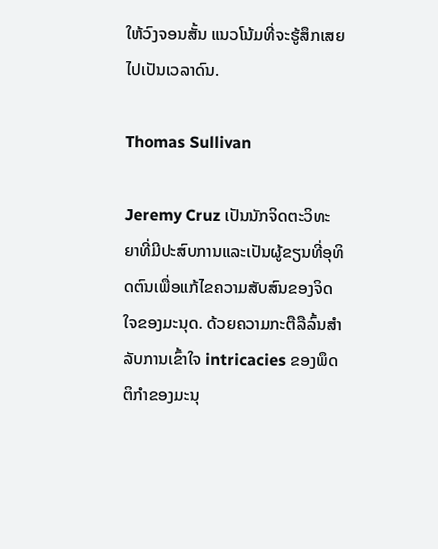ໃຫ້ວົງຈອນສັ້ນ ແນວໂນ້ມທີ່ຈະຮູ້ສຶກເສຍໄປເປັນເວລາດົນ.

Thomas Sullivan

Jeremy Cruz ເປັນນັກຈິດຕະວິທະຍາທີ່ມີປະສົບການແລະເປັນຜູ້ຂຽນທີ່ອຸທິດຕົນເພື່ອແກ້ໄຂຄວາມສັບສົນຂອງຈິດໃຈຂອງມະນຸດ. ດ້ວຍຄວາມກະຕືລືລົ້ນສໍາລັບການເຂົ້າໃຈ intricacies ຂອງພຶດຕິກໍາຂອງມະນຸ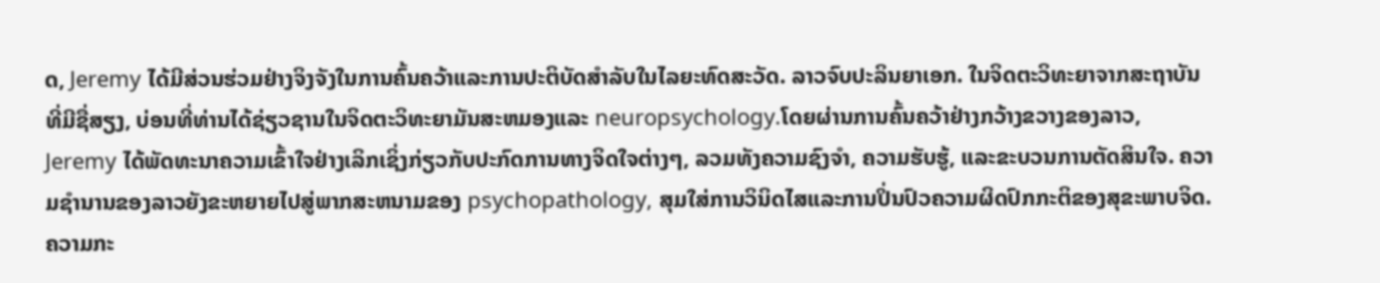ດ, Jeremy ໄດ້ມີສ່ວນຮ່ວມຢ່າງຈິງຈັງໃນການຄົ້ນຄວ້າແລະການປະຕິບັດສໍາລັບໃນໄລຍະທົດສະວັດ. ລາວຈົບປະລິນຍາເອກ. ໃນຈິດຕະວິທະຍາຈາກສະຖາບັນທີ່ມີຊື່ສຽງ, ບ່ອນທີ່ທ່ານໄດ້ຊ່ຽວຊານໃນຈິດຕະວິທະຍາມັນສະຫມອງແລະ neuropsychology.ໂດຍຜ່ານການຄົ້ນຄວ້າຢ່າງກວ້າງຂວາງຂອງລາວ, Jeremy ໄດ້ພັດທະນາຄວາມເຂົ້າໃຈຢ່າງເລິກເຊິ່ງກ່ຽວກັບປະກົດການທາງຈິດໃຈຕ່າງໆ, ລວມທັງຄວາມຊົງຈໍາ, ຄວາມຮັບຮູ້, ແລະຂະບວນການຕັດສິນໃຈ. ຄວາມຊໍານານຂອງລາວຍັງຂະຫຍາຍໄປສູ່ພາກສະຫນາມຂອງ psychopathology, ສຸມໃສ່ການວິນິດໄສແລະການປິ່ນປົວຄວາມຜິດປົກກະຕິຂອງສຸຂະພາບຈິດ.ຄວາມກະ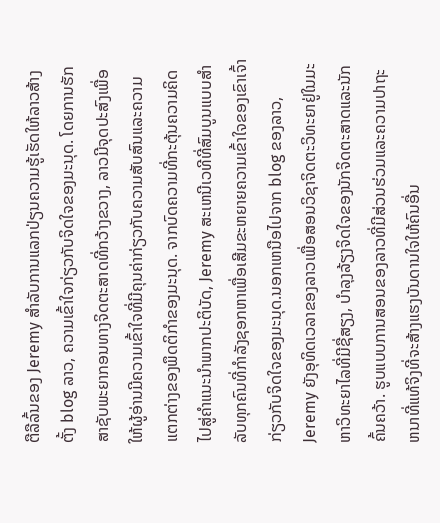ຕືລືລົ້ນຂອງ Jeremy ສໍາລັບການແລກປ່ຽນຄວາມຮູ້ເຮັດໃຫ້ລາວສ້າງຕັ້ງ blog ລາວ, ຄວາມເຂົ້າໃຈກ່ຽວກັບຈິດໃຈຂອງມະນຸດ. ໂດຍການຮັກສາຊັບພະຍາກອນທາງຈິດຕະສາດທີ່ກວ້າງຂວາງ, ລາວມີຈຸດປະສົງເພື່ອໃຫ້ຜູ້ອ່ານມີຄວາມເຂົ້າໃຈທີ່ມີຄຸນຄ່າກ່ຽວກັບຄວາມສັບສົນແລະຄວາມແຕກຕ່າງຂອງພຶດຕິກໍາຂອງມະນຸດ. ຈາກບົດຄວາມທີ່ກະຕຸ້ນຄວາມຄິດໄປສູ່ຄໍາແນະນໍາພາກປະຕິບັດ, Jeremy ສະເຫນີເວທີທີ່ສົມບູນແບບສໍາລັບທຸກຄົນທີ່ກໍາລັງຊອກຫາເພື່ອເສີມຂະຫຍາຍຄວາມເຂົ້າໃຈຂອງເຂົາເຈົ້າກ່ຽວກັບຈິດໃຈຂອງມະນຸດ.ນອກເຫນືອໄປຈາກ blog ຂອງລາວ, Jeremy ຍັງອຸທິດເວລາຂອງລາວເພື່ອສອນວິຊາຈິດຕະວິທະຍາຢູ່ໃນມະຫາວິທະຍາໄລທີ່ມີຊື່ສຽງ, ບໍາລຸງລ້ຽງຈິດໃຈຂອງນັກຈິດຕະສາດແລະນັກຄົ້ນຄວ້າ. ຮູບແບບການສອນຂອງລາວທີ່ມີສ່ວນຮ່ວມແລະຄວາມປາຖະຫນາທີ່ແທ້ຈິງທີ່ຈະສ້າງແຮງບັນດານໃຈໃຫ້ຄົນອື່ນ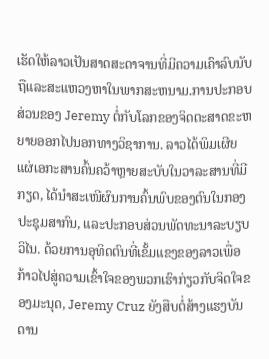ເຮັດໃຫ້ລາວເປັນສາດສະດາຈານທີ່ມີຄວາມເຄົາລົບນັບຖືແລະສະແຫວງຫາໃນພາກສະຫນາມ.ການປະກອບສ່ວນຂອງ Jeremy ຕໍ່ກັບໂລກຂອງຈິດຕະສາດຂະຫຍາຍອອກໄປນອກທາງວິຊາການ. ລາວໄດ້ພິມເຜີຍແຜ່ເອກະສານຄົ້ນຄວ້າຫຼາຍສະບັບໃນວາລະສານທີ່ມີກຽດ, ໄດ້ນຳສະເໜີຜົນການຄົ້ນພົບຂອງຕົນໃນກອງປະຊຸມສາກົນ, ແລະປະກອບສ່ວນພັດທະນາລະບຽບວິໄນ. ດ້ວຍການອຸທິດຕົນທີ່ເຂັ້ມແຂງຂອງລາວເພື່ອກ້າວໄປສູ່ຄວາມເຂົ້າໃຈຂອງພວກເຮົາກ່ຽວກັບຈິດໃຈຂອງມະນຸດ, Jeremy Cruz ຍັງສືບຕໍ່ສ້າງແຮງບັນດານ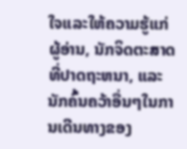ໃຈແລະໃຫ້ຄວາມຮູ້ແກ່ຜູ້ອ່ານ, ນັກຈິດຕະສາດທີ່ປາດຖະຫນາ, ແລະນັກຄົ້ນຄວ້າອື່ນໆໃນການເດີນທາງຂອງ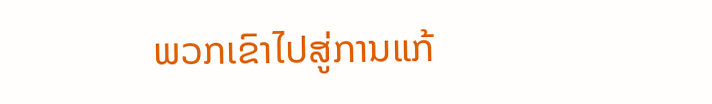ພວກເຂົາໄປສູ່ການແກ້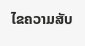ໄຂຄວາມສັບ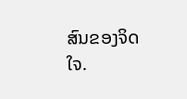ສົນຂອງຈິດໃຈ.